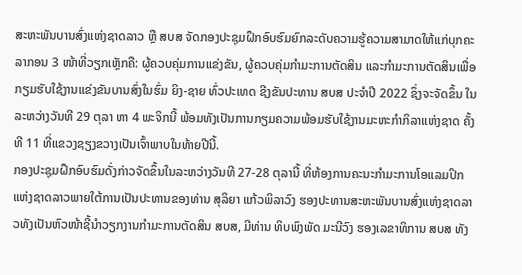ສະຫະພັນບານສົ່ງແຫ່ງຊາດລາວ ຫຼື ສບສ ຈັດກອງປະຊຸມຝຶກອົບຮົມຍົກລະດັບຄວາມຮູ້ຄວາມສາມາດໃຫ້ແກ່ບຸກຄະລາກອນ 3 ໜ້າທີ່ວຽກເຫຼັກຄື: ຜູ້ຄວບຄຸ່ມການແຂ່ງຂັນ, ຜູ້ຄວບຄຸ່ມກຳມະການຕັດສິນ ແລະກຳມະການຕັດສິນເພື່ອກຽມຮັບໃຊ້ງານແຂ່ງຂັນບານສົ່ງໃນຮົ່ມ ຍິງ-ຊາຍ ທົ່ວປະເທດ ຊີງຂັນປະທານ ສບສ ປະຈຳປີ 2022 ຊຶ່ງຈະຈັດຂຶ້ນ ໃນລະຫວ່າງວັນທີ 29 ຕຸລາ ຫາ 4 ພະຈິກນີ້ ພ້ອມທັງເປັນການກຽມຄວາມພ້ອມຮັບໃຊ້ງານມະຫະກຳກິລາແຫ່ງຊາດ ຄັ້ງທີ 11 ທີ່ແຂວງຊຽງຂວາງເປັນເຈົ້າພາບໃນທ້າຍປີນີ້.
ກອງປະຊຸມຝຶກອົບຮົມດັ່ງກ່າວຈັດຂຶ້ນໃນລະຫວ່າງວັນທີ 27-28 ຕຸລານີ້ ທີ່ຫ້ອງການຄະນະກຳມະການໂອແລມປິກແຫ່ງຊາດລາວພາຍໃຕ້ການເປັນປະທານຂອງທ່ານ ສຸລິຍາ ແກ້ວພິລາວົງ ຮອງປະທານສະຫະພັນບານສົ່ງແຫ່ງຊາດລາວທັງເປັນຫົວໜ້າຊີ້ນຳວຽກງານກຳມະການຕັດສິນ ສບສ, ມີທ່ານ ທິບພົງພັດ ມະນີວົງ ຮອງເລຂາທິການ ສບສ ທັງ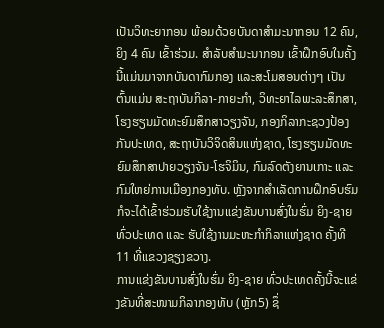ເປັນວິທະຍາກອນ ພ້ອມດ້ວຍບັນດາສຳມະນາກອນ 12 ຄົນ, ຍິງ 4 ຄົນ ເຂົ້າຮ່ວມ. ສຳລັບສຳມະນາກອນ ເຂົ້າຝຶກອົບໃນຄັ້ງນີ້ແມ່ນມາຈາກບັນດາກົມກອງ ແລະສະໂມສອນຕ່າງໆ ເປັນຕົ້ນແມ່ນ ສະຖາບັນກິລາ-ກາຍະກຳ, ວິທະຍາໄລພະລະສຶກສາ, ໂຮງຮຽນມັດທະຍົມສຶກສາວຽງຈັນ, ກອງກິລາກະຊວງປ້ອງກັນປະເທດ, ສະຖາບັນວິຈິດສິນແຫ່ງຊາດ, ໂຮງຮຽນມັດທະຍົມສຶກສາປາຍວຽງຈັນ-ໂຮຈິມິນ, ກົມລົດຕັງຍານເກາະ ແລະກົມໃຫຍ່ການເມືອງກອງທັບ. ຫຼັງຈາກສຳເລັດການຝຶກອົບຮົມກໍຈະໄດ້ເຂົ້າຮ່ວມຮັບໃຊ້ງານແຂ່ງຂັນບານສົ່ງໃນຮົ່ມ ຍິງ-ຊາຍ ທົ່ວປະເທດ ແລະ ຮັບໃຊ້ງານມະຫະກຳກິລາແຫ່ງຊາດ ຄັ້ງທີ 11 ທີ່ແຂວງຊຽງຂວາງ.
ການແຂ່ງຂັນບານສົ່ງໃນຮົ່ມ ຍິງ-ຊາຍ ທົ່ວປະເທດຄັ້ງນີ້ຈະແຂ່ງຂັນທີ່ສະໜາມກິລາກອງທັບ (ຫຼັກ5) ຊຶ່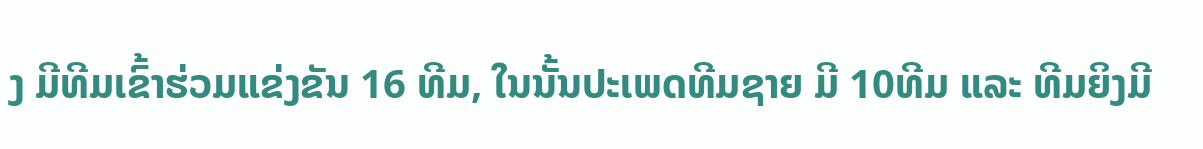ງ ມີທີມເຂົ້າຮ່ວມແຂ່ງຂັນ 16 ທີມ, ໃນນັ້ນປະເພດທີມຊາຍ ມີ 10ທີມ ແລະ ທີມຍິງມີ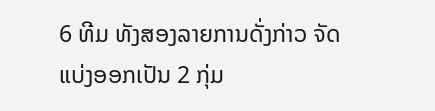6 ທີມ ທັງສອງລາຍການດັ່ງກ່າວ ຈັດແບ່ງອອກເປັນ 2 ກຸ່ມ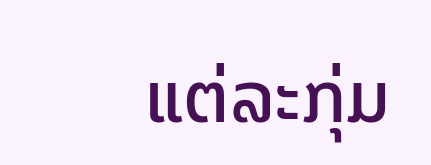ແຕ່ລະກຸ່ມ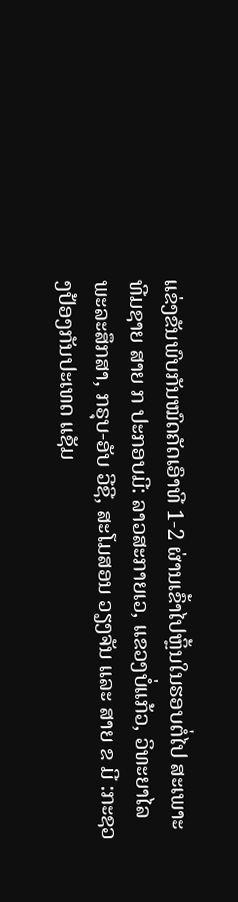ແຂ່ງຂັນພົບກັນໝົດຄັດເອົາທີ 1-2 ຜ່ານເຂົ້າໄປຫຼິ້ນໃນຮອບຕໍ່ໄປ ສະເພາະທີມຊາຍ ສາຍ ກ ປະກອບມີ: ລາວສະກາຍເວ, ແຂວງບໍ່ແກ້ວ, ວິທະຍາໄລພະລະສຶກສາ, ກຣຸບ-ອັບ ວີຊີ, ສະໂມສອນ ວຽງຈັນ ແລະ ສາຍ ຂ ມີ :ກະຊວງປ້ອງກັນປະເທດ ແຊັມ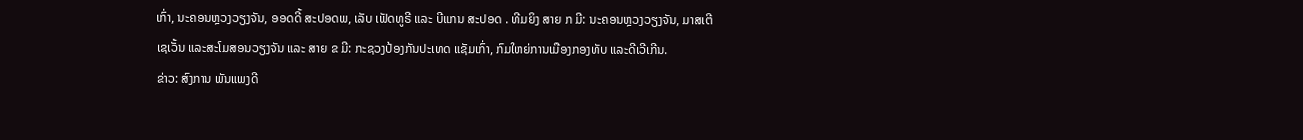ເກົ່າ, ນະຄອນຫຼວງວຽງຈັນ, ອອດດີ້ ສະປອດພ, ເລັບ ເຟັດທູຣີ ແລະ ບີແກນ ສະປອດ . ທີມຍິງ ສາຍ ກ ມີ: ນະຄອນຫຼວງວຽງຈັນ, ມາສເຕີ ເຊເວັ້ນ ແລະສະໂມສອນວຽງຈັນ ແລະ ສາຍ ຂ ມີ: ກະຊວງປ້ອງກັນປະເທດ ແຊັມເກົ່າ, ກົມໃຫຍ່ການເມືອງກອງທັບ ແລະດີເວີເກີນ.
ຂ່າວ: ສົງການ ພັນແພງດີ